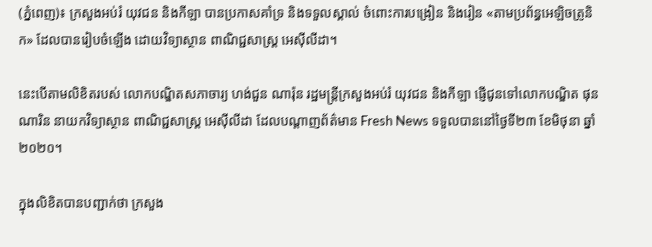(ភ្នំពេញ)៖ ក្រសួងអប់រំ យុវជន និងកីឡា បានប្រកាសគាំទ្រ និងទទួលស្គាល់ ចំពោះការបង្រៀន និងរៀន «តាមប្រព័ន្ធអេឡិចត្រូនិក» ដែលបានរៀបចំឡើង ដោយវិទ្យាស្ថាន ពាណិជ្ជសាស្ដ្រ អេសុីលីដា។

នេះបើតាមលិខិតរបស់ លោកបណ្ឌិតសភាចារ្យ ហង់ជួន ណារ៉ុន រដ្ឋមន្ដ្រីក្រសួងអប់រំ យុវជន និងកីឡា ផ្ញើជូនទៅលោកបណ្ឌិត ផុន ណារិន នាយកវិទ្យាស្ថាន ពាណិជ្ជសាស្ដ្រ អេសុីលីដា ដែលបណ្ដាញព័ត៌មាន Fresh News ទទួលបាននៅថ្ងៃទី២៣ ខែមិថុនា ឆ្នាំ២០២០។

ក្នុងលិខិតបានបញ្ជាក់ថា ក្រសួង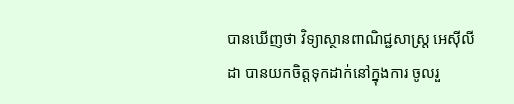បានឃើញថា វិទ្យាស្ថានពាណិជ្ជសាស្ដ្រ អេសុីលីដា បានយកចិត្ដទុកដាក់នៅក្នុងការ ចូលរួ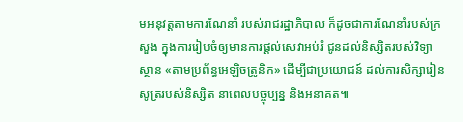មអនុវត្ដតាមការណែនាំ របស់រាជរដ្ឋាភិបាល ក៏ដូចជាការណែនាំរបស់ក្រសួង ក្នុងការរៀបចំឲ្យមានការផ្ដល់សេវាអប់រំ ជូនដល់និស្សិតរបស់វិទ្យាស្ថាន «តាមប្រព័ន្ធអេឡិចត្រូនិក» ដើម្បីជាប្រយោជន៍ ដល់ការសិក្សារៀនសូត្ររបស់និស្សិត នាពេលបច្ចុប្បន្ន និងអនាគត៕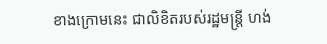ខាងក្រោមនេះ ជាលិខិតរបស់រដ្ឋមន្ដ្រី ហង់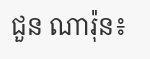ជួន ណារ៉ុន៖